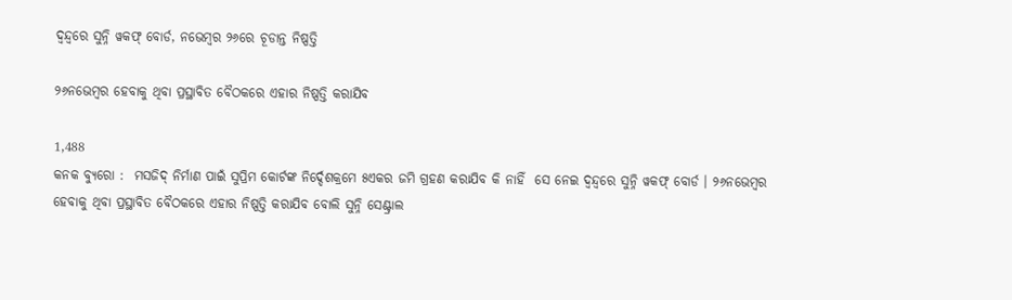ଦ୍ୱନ୍ଦ୍ୱରେ ସୁନ୍ନି ୱକଫ୍ ବୋର୍ଡ, ନଭେମ୍ବର ୨୬ରେ ଚୂଡାନ୍ତ ନିଷ୍ପତ୍ତି

୨୬ନଭେମ୍ବର ହେବାକୁ ଥିବା ପ୍ରସ୍ଥାବିତ ବୈଠକରେ ଏହାର ନିଷ୍ପତ୍ତି କରାଯିବ

1,488
କନକ ବ୍ୟୁରୋ :  ମସଜିଦ୍ ନିର୍ମାଣ ପାଇଁ ସୁପ୍ରିମ କୋର୍ଟଙ୍କ ନିର୍ଦ୍ଦେଶକ୍ରମେ ୫ଏକର ଜମି ଗ୍ରହଣ କରାଯିବ କି ନାହିଁ  ସେ ନେଇ ଦ୍ୱନ୍ଦ୍ୱରେ ସୁନ୍ନି ୱକଫ୍ ବୋର୍ଡ । ୨୬ନଭେମ୍ବର ହେବାକୁ ଥିବା ପ୍ରସ୍ଥାବିତ ବୈଠକରେ ଏହାର ନିଷ୍ପତ୍ତି କରାଯିବ ବୋଲି ସୁନ୍ନି ସେଣ୍ଟ୍ରାଲ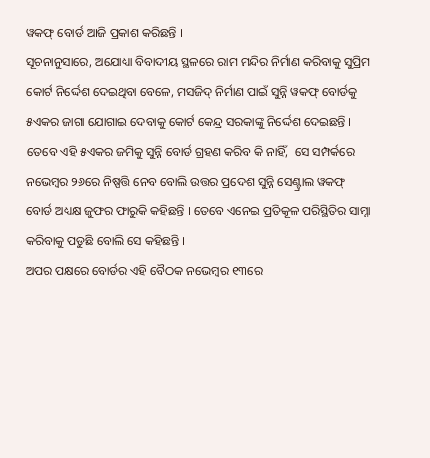ୱକଫ୍ ବୋର୍ଡ ଆଜି ପ୍ରକାଶ କରିଛନ୍ତି ।
ସୂଚନାନୁସାରେ, ଅଯୋଧ୍ୟା ବିବାଦୀୟ ସ୍ଥଳରେ ରାମ ମନ୍ଦିର ନିର୍ମାଣ କରିବାକୁ ସୁପ୍ରିମ କୋର୍ଟ ନିର୍ଦ୍ଦେଶ ଦେଇଥିବା ବେଳେ, ମସଜିଦ୍ ନିର୍ମାଣ ପାଇଁ ସୁନ୍ନି ୱକଫ୍ ବୋର୍ଡକୁ ୫ଏକର ଜାଗା ଯୋଗାଇ ଦେବାକୁ କୋର୍ଟ କେନ୍ଦ୍ର ସରକାଙ୍କୁ ନିର୍ଦ୍ଦେଶ ଦେଇଛନ୍ତି । ତେବେ ଏହି ୫ଏକର ଜମିକୁ ସୁନ୍ନି ବୋର୍ଡ ଗ୍ରହଣ କରିବ କି ନାହିଁ,  ସେ ସମ୍ପର୍କରେ ନଭେମ୍ବର ୨୬ରେ ନିଷ୍ପତ୍ତି ନେବ ବୋଲି ଉତ୍ତର ପ୍ରଦେଶ ସୁନ୍ନି ସେଣ୍ଟ୍ରାଲ ୱକଫ୍ ବୋର୍ଡ ଅଧ୍ୟକ୍ଷ ଜୁଫର ଫାରୁକି କହିଛନ୍ତି । ତେବେ ଏନେଇ ପ୍ରତିକୂଳ ପରିସ୍ଥିତିର ସାମ୍ନା କରିବାକୁ ପଡୁଛି ବୋଲି ସେ କହିଛନ୍ତି ।
ଅପର ପକ୍ଷରେ ବୋର୍ଡର ଏହି ବୈଠକ ନଭେମ୍ବର ୧୩ରେ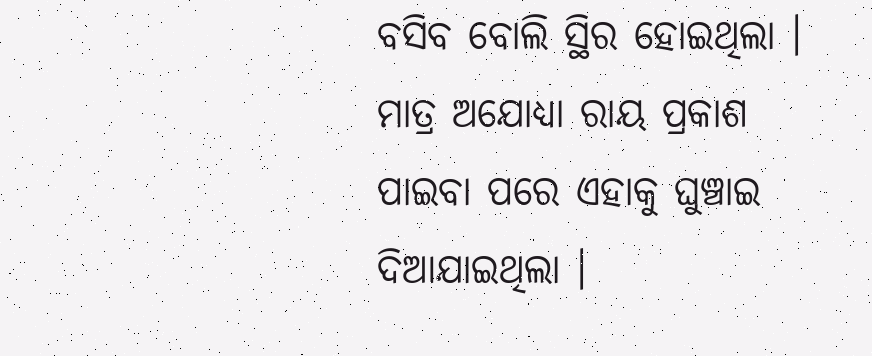ବସିବ ବୋଲି ସ୍ଥିର ହୋଇଥିଲା । ମାତ୍ର ଅଯୋଧ୍ୟା ରାୟ ପ୍ରକାଶ ପାଇବା ପରେ ଏହାକୁ ଘୁଞ୍ଚାଇ ଦିଆଯାଇଥିଲା ।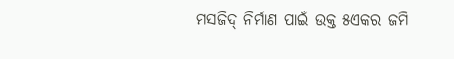ମସଜିଦ୍ ନିର୍ମାଣ ପାଇଁ ଉକ୍ତ ୫ଏକର ଜମି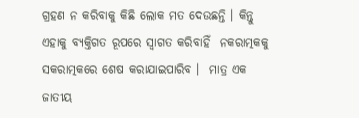ଗ୍ରହଣ ନ କରିବାକୁ କିଛି ଲୋକ ମତ ଦେଉଛନ୍ତି । କିନ୍ତୁ ଏହାକୁ ବ୍ୟକ୍ତିଗତ ରୂପରେ ସ୍ୱାଗତ କରିବାହିଁ  ନକରାତ୍ମକକୁ ସକରାତ୍ମକରେ ଶେଷ କରାଯାଇପାରିବ ।  ମାତ୍ର ଏକ ଜାତୀୟ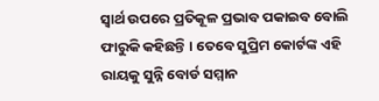ସ୍ୱାର୍ଥ ଉପରେ ପ୍ରତିକୂଳ ପ୍ରଭାବ ପକାଇବ ବୋଲି ଫାରୁକି କହିଛନ୍ତି । ତେବେ ସୁପ୍ରିମ କୋର୍ଟଙ୍କ ଏହି ରାୟକୁ ସୁନ୍ନି ବୋର୍ଡ ସମ୍ମାନ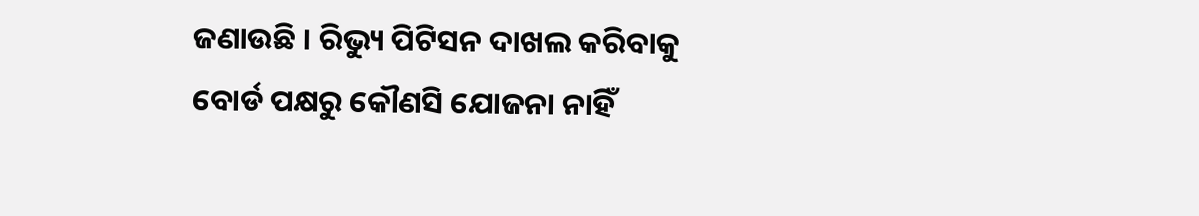ଜଣାଉଛି । ରିଭ୍ୟୁ ପିଟିସନ ଦାଖଲ କରିବାକୁ ବୋର୍ଡ ପକ୍ଷରୁ କୌଣସି ଯୋଜନା ନାହିଁ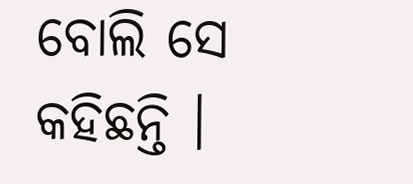ବୋଲି ସେ କହିଛନ୍ତି ।